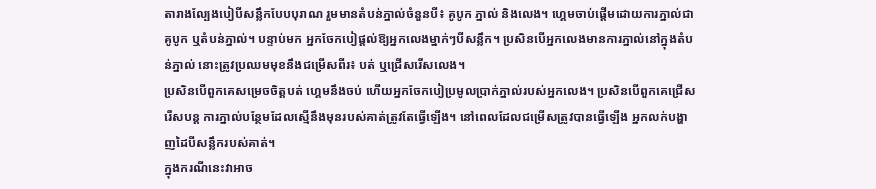តារាងល្បែងបៀបីសន្លឹកបែបបុរាណ រួមមានតំបន់ភ្នាល់ចំនួនបី៖ គូបូក ភ្នាល់ និងលេង។ ហ្គេមចាប់ផ្តើមដោយការភ្នាល់ជាគូបូក ឬតំបន់ភ្នាល់។ បន្ទាប់មក អ្នកចែកបៀផ្តល់ឱ្យអ្នកលេងម្នាក់ៗបីសន្លឹក។ ប្រសិនបើអ្នកលេងមានការភ្នាល់នៅក្នុងតំបន់ភ្នាល់ នោះត្រូវប្រឈមមុខនឹងជម្រើសពីរ៖ បត់ ឬជ្រើសរើសលេង។
ប្រសិនបើពួកគេសម្រេចចិត្តបត់ ហ្គេមនឹងចប់ ហើយអ្នកចែកបៀប្រមូលប្រាក់ភ្នាល់របស់អ្នកលេង។ ប្រសិនបើពួកគេជ្រើសរើសបន្ត ការភ្នាល់បន្ថែមដែលស្មើនឹងមុនរបស់គាត់ត្រូវតែធ្វើឡើង។ នៅពេលដែលជម្រើសត្រូវបានធ្វើឡើង អ្នកលក់បង្ហាញដៃបីសន្លឹករបស់គាត់។
ក្នុងករណីនេះវាអាច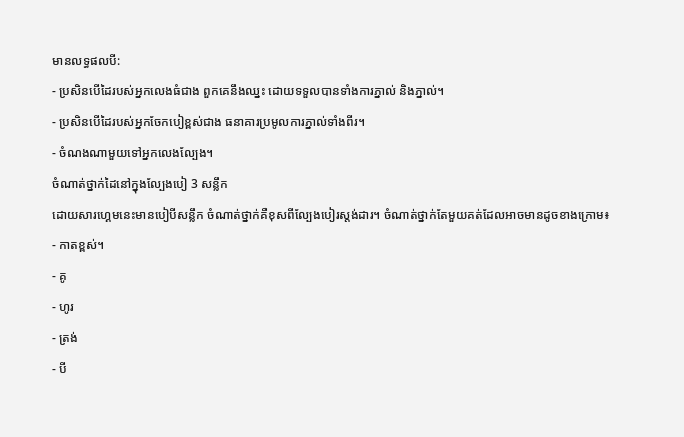មានលទ្ធផលបី:
- ប្រសិនបើដៃរបស់អ្នកលេងធំជាង ពួកគេនឹងឈ្នះ ដោយទទួលបានទាំងការភ្នាល់ និងភ្នាល់។
- ប្រសិនបើដៃរបស់អ្នកចែកបៀខ្ពស់ជាង ធនាគារប្រមូលការភ្នាល់ទាំងពីរ។
- ចំណងណាមួយទៅអ្នកលេងល្បែង។
ចំណាត់ថ្នាក់ដៃនៅក្នុងល្បែងបៀ 3 សន្លឹក
ដោយសារហ្គេមនេះមានបៀបីសន្លឹក ចំណាត់ថ្នាក់គឺខុសពីល្បែងបៀរស្តង់ដារ។ ចំណាត់ថ្នាក់តែមួយគត់ដែលអាចមានដូចខាងក្រោម៖
- កាតខ្ពស់។
- គូ
- ហូរ
- ត្រង់
- បី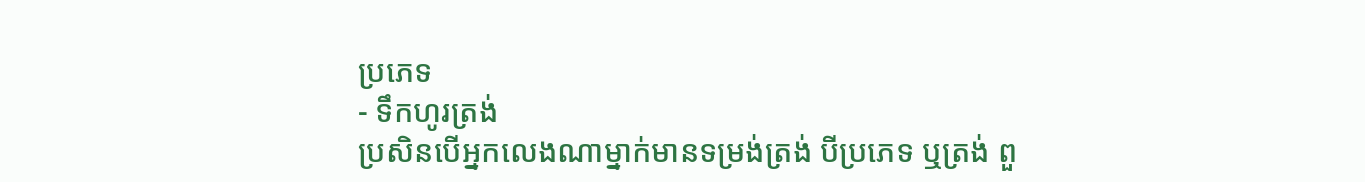ប្រភេទ
- ទឹកហូរត្រង់
ប្រសិនបើអ្នកលេងណាម្នាក់មានទម្រង់ត្រង់ បីប្រភេទ ឬត្រង់ ពួ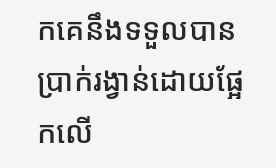កគេនឹងទទួលបានប្រាក់រង្វាន់ដោយផ្អែកលើ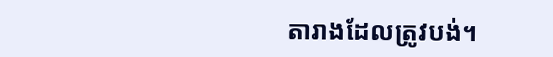តារាងដែលត្រូវបង់។